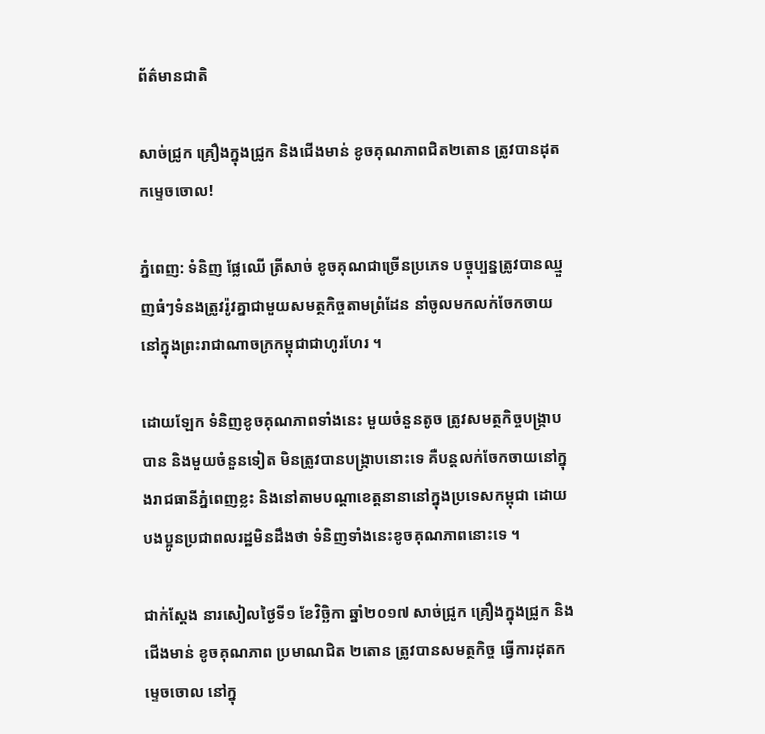ព័ត៌មានជាតិ

សាច់ជ្រូក គ្រឿងក្នុងជ្រូក និងជើងមាន់ ខូចគុណភាពជិត២តោន ត្រូវបានដុតកម្ទេចចោល!

ភ្នំពេញ: ទំនិញ ផ្លែឈើ ត្រីសាច់ ខូចគុណជាច្រើនប្រភេទ បច្ចុប្បន្នត្រូវបានឈ្មួញធំៗទំនងត្រូវរ៉ូវគ្នាជាមួយសមត្ថកិច្ចតាមព្រំដែន នាំចូលមកលក់ចែកចាយនៅក្នុងព្រះរាជាណាចក្រកម្ពុជាជាហូរហែរ ។

ដោយឡែក ទំនិញខូចគុណភាពទាំងនេះ មួយចំនួនតូច ត្រូវសមត្ថកិច្ចបង្ក្រាបបាន និងមួយចំនួនទៀត មិនត្រូវបានបង្ក្រាបនោះទេ គឺបន្តលក់ចែកចាយនៅក្នុងរាជធានីភ្នំពេញខ្លះ និងនៅតាមបណ្តាខេត្តនានានៅក្នុងប្រទេសកម្ពុជា ដោយបងប្អូនប្រជាពលរដ្ឋមិនដឹងថា ទំនិញទាំងនេះខូចគុណភាពនោះទេ ។

ជាក់ស្តែង នារសៀលថ្ងៃទី១ ខែវិច្ឆិកា ឆ្នាំ២០១៧ សាច់ជ្រូក គ្រឿងក្នុងជ្រូក និងជើងមាន់ ខូចគុណភាព ប្រមាណជិត ២តោន ត្រូវបានសមត្ថកិច្ច ធ្វើការដុតកម្ទេចចោល នៅក្នុ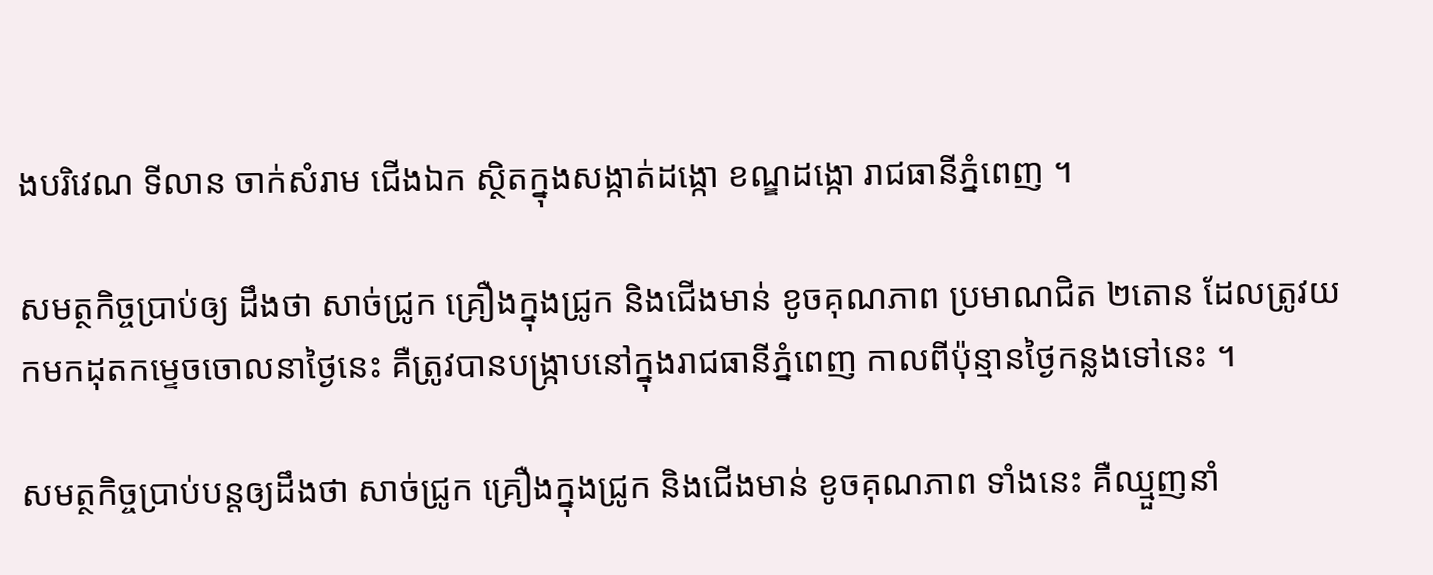ងបរិវេណ ទីលាន ចាក់សំរាម ជើងឯក ស្ថិតក្នុងសង្កាត់ដង្កោ ខណ្ឌដង្កោ រាជធានីភ្នំពេញ ។

សមត្ថកិច្ចប្រាប់ឲ្យ ដឹងថា សាច់ជ្រូក គ្រឿងក្នុងជ្រូក និងជើងមាន់ ខូចគុណភាព ប្រមាណជិត ២តោន ដែលត្រូវយកមកដុតកម្ទេចចោលនាថ្ងៃនេះ គឺត្រូវបានបង្ក្រាបនៅក្នុងរាជធានីភ្នំពេញ កាលពីប៉ុន្មានថ្ងៃកន្លងទៅនេះ ។

សមត្ថកិច្ចប្រាប់បន្តឲ្យដឹងថា សាច់ជ្រូក គ្រឿងក្នុងជ្រូក និងជើងមាន់ ខូចគុណភាព ទាំងនេះ គឺឈ្មួញនាំ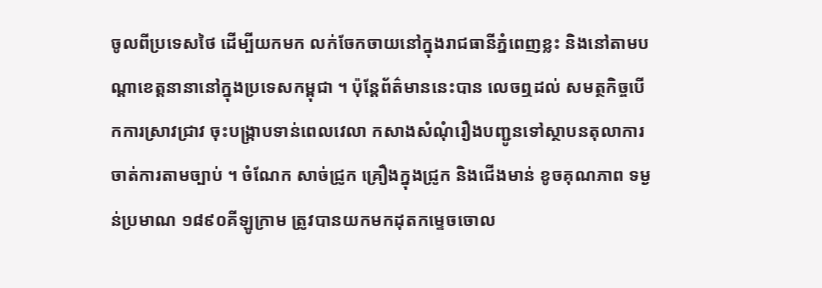ចូលពីប្រទេសថៃ ដើម្បីយកមក លក់ចែកចាយនៅក្នុងរាជធានីភ្នំពេញខ្លះ និងនៅតាមបណ្តាខេត្តនានានៅក្នុងប្រទេសកម្ពុជា ។ ប៉ុន្តែព័ត៌មាននេះបាន លេចឮដល់ សមត្ថកិច្ចបើកការស្រាវជ្រាវ ចុះបង្ក្រាបទាន់ពេលវេលា កសាងសំណុំរឿងបញ្ជូនទៅស្ថាបនតុលាការ ចាត់ការតាមច្បាប់ ។ ចំណែក សាច់ជ្រូក គ្រឿងក្នុងជ្រូក និងជើងមាន់ ខូចគុណភាព ទម្ងន់ប្រមាណ ១៨៩០គីឡូក្រាម ត្រូវបានយកមកដុតកម្ទេចចោល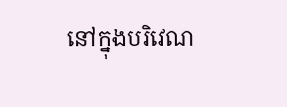នៅក្នុងបរិវេណ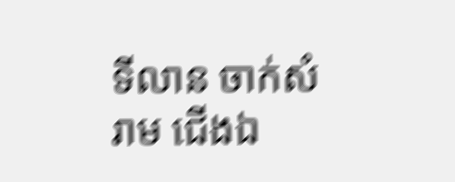ទីលាន ចាក់សំរាម ជើងឯ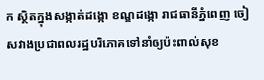ក ស្ថិតក្នុងសង្កាត់ដង្កោ ខណ្ឌដង្កោ រាជធានីភ្នំពេញ ចៀសវាងប្រជាពលរដ្ឋបរិភោគទៅនាំឲ្យប៉ះពាល់សុខ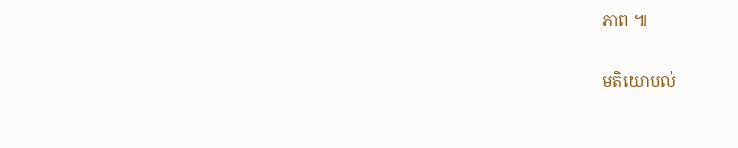ភាព ៕

មតិយោបល់